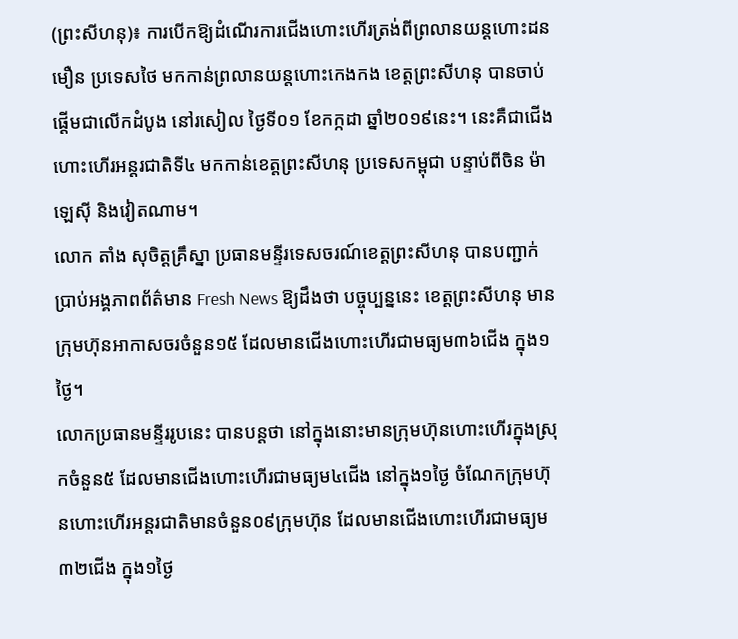(ព្រះសីហនុ)៖ ការបើកឱ្យដំណើរការជើងហោះហើរត្រង់ពីព្រលានយន្តហោះដនមឿន ប្រទេសថៃ មកកាន់ព្រលានយន្តហោះកេងកង ខេត្តព្រះសីហនុ បានចាប់ផ្តើមជាលើកដំបូង នៅរសៀល ថ្ងៃទី០១ ខែកក្កដា ឆ្នាំ២០១៩នេះ។ នេះគឺជាជើងហោះហើរអន្តរជាតិទី៤ មកកាន់ខេត្តព្រះសីហនុ ប្រទេសកម្ពុជា បន្ទាប់ពីចិន ម៉ាឡេស៊ី និងវៀតណាម។
លោក តាំង សុចិត្តគ្រឹស្នា ប្រធានមន្ទីរទេសចរណ៍ខេត្តព្រះសីហនុ បានបញ្ជាក់ប្រាប់អង្គភាពព័ត៌មាន Fresh News ឱ្យដឹងថា បច្ចុប្បន្ននេះ ខេត្តព្រះសីហនុ មានក្រុមហ៊ុនអាកាសចរចំនួន១៥ ដែលមានជើងហោះហើរជាមធ្យម៣៦ជើង ក្នុង១ថ្ងៃ។
លោកប្រធានមន្ទីររូបនេះ បានបន្តថា នៅក្នុងនោះមានក្រុមហ៊ុនហោះហើរក្នុងស្រុកចំនួន៥ ដែលមានជើងហោះហើរជាមធ្យម៤ជើង នៅក្នុង១ថ្ងៃ ចំណែកក្រុមហ៊ុនហោះហើរអន្តរជាតិមានចំនួន០៩ក្រុមហ៊ុន ដែលមានជើងហោះហើរជាមធ្យម៣២ជើង ក្នុង១ថ្ងៃ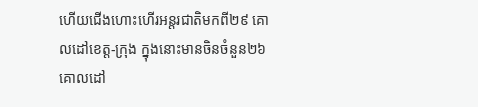ហើយជើងហោះហើរអន្តរជាតិមកពី២៩ គោលដៅខេត្ត-ក្រុង ក្នុងនោះមានចិនចំនួន២៦ គោលដៅ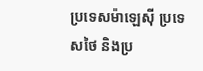ប្រទេសម៉ាឡេស៊ី ប្រទេសថៃ និងប្រ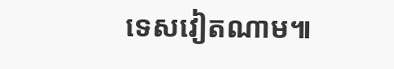ទេសវៀតណាម៕